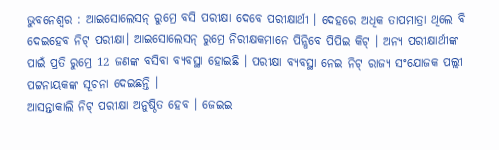ଭୁବନେଶ୍ବର : ଆଇସୋଲେସନ୍ ରୁମ୍ରେ ବସି ପରୀକ୍ଷା ଦେବେ ପରୀକ୍ଷାର୍ଥୀ । ଦେହରେ ଅଧିକ ତାପମାତ୍ରା ଥିଲେ ବି ଦେଇହେବ ନିଟ୍ ପରୀକ୍ଷା। ଆଇସୋଲେସନ୍ ରୁମ୍ରେ ନିରୀକ୍ଷକମାନେ ପିନ୍ଧିବେ ପିପିଇ କିଟ୍ । ଅନ୍ୟ ପରୀକ୍ଷାର୍ଥୀଙ୍କ ପାଇଁ ପ୍ରତି ରୁମ୍ରେ 12 ଜଣଙ୍କ ବସିବା ବ୍ୟବସ୍ଥା ହୋଇଛି । ପରୀକ୍ଷା ବ୍ୟବସ୍ଥା ନେଇ ନିଟ୍ ରାଜ୍ୟ ସଂଯୋଜକ ପଲ୍ଲୀ ପଟ୍ଟନାୟକଙ୍କ ସୂଚନା ଦେଇଛନ୍ତି ।
ଆସନ୍ତାକାଲି ନିଟ୍ ପରୀକ୍ଷା ଅନୁଷ୍ଠିତ ହେବ । ଜେଇଇ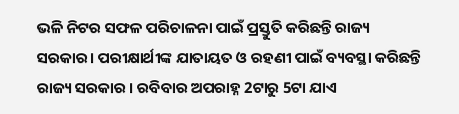ଭଳି ନିଟର ସଫଳ ପରିଚାଳନା ପାଇଁ ପ୍ରସ୍ତୁତି କରିଛନ୍ତି ରାଜ୍ୟ ସରକାର। ପରୀକ୍ଷାର୍ଥୀଙ୍କ ଯାତାୟତ ଓ ରହଣୀ ପାଇଁ ବ୍ୟବସ୍ଥା କରିଛନ୍ତି ରାଜ୍ୟ ସରକାର । ରବିବାର ଅପରାହ୍ନ 2ଟାରୁ 5ଟା ଯାଏ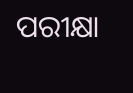ପରୀକ୍ଷା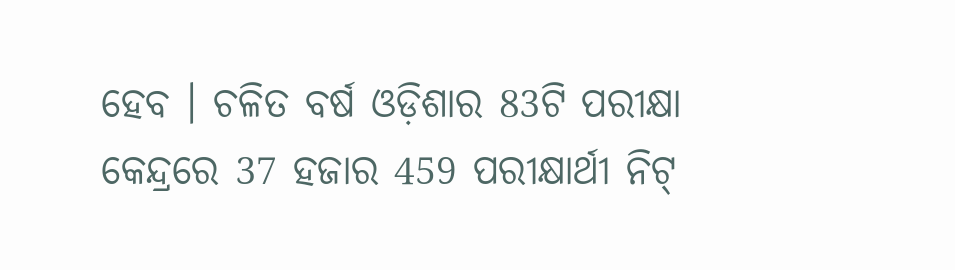ହେବ । ଚଳିତ ବର୍ଷ ଓଡ଼ିଶାର 83ଟି ପରୀକ୍ଷା କେନ୍ଦ୍ରରେ 37 ହଜାର 459 ପରୀକ୍ଷାର୍ଥୀ ନିଟ୍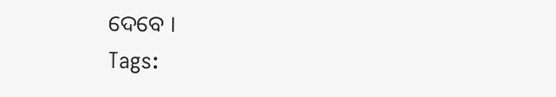ଦେବେ ।
Tags: